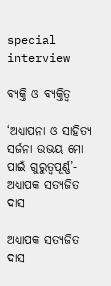special interview

ବ୍ୟକ୍ତି ଓ ବ୍ୟକ୍ତିତ୍ୱ

‘ଅଧ୍ୟାପନା ଓ ସାହିତ୍ୟ ସର୍ଜନା ଉଭୟ ମୋ ପାଇଁ ଗୁରୁତ୍ୱପୂର୍ଣ୍ଣ’- ଅଧ୍ୟାପକ ସତ୍ୟଜିତ ଦାସ

ଅଧ୍ୟାପକ ସତ୍ୟଜିତ ଦାସ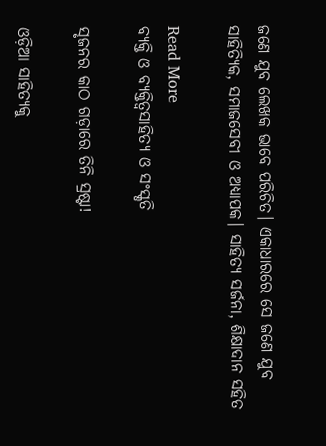ଜଣେ ଯୁବ ଲେଖକ ଭାବେ ପରିଚିତ। ଏକାଧାରରେ ସେ ଜଣେ ଯୁବ ସାହିତ୍ୟିକ, ସମାଜସେବୀ ଓ ଅଧ୍ୟାପକ। ସାହିତ୍ୟ ସର୍ଜନା, ଶିକ୍ଷାଦାନ ସହିତ

Read More
ବ୍ୟକ୍ତି ଓ ବ୍ୟକ୍ତିତ୍ୱସାହିତ୍ୟ ଓ ସଂସ୍କୃତି

ସୃଜନର କାଠ ଗଡ଼ାରେ ତିନି ସ୍ରଷ୍ଟା!

ଓଡ଼ିଆ ସାହିତ୍ୟକୁ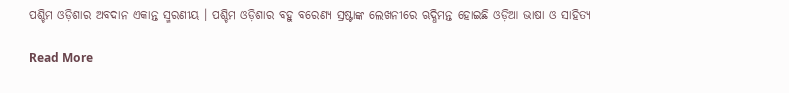ପଶ୍ଚିମ ଓଡ଼ିଶାର ଅବଦାନ ଏକାନ୍ତ ସ୍ମରଣୀୟ । ପଶ୍ଚିମ ଓଡ଼ିଶାର ବହୁ ବରେଣ୍ୟ ସ୍ରଷ୍ଟାଙ୍କ ଲେଖନୀରେ ଋଦ୍ଧିମନ୍ତ ହୋଇଛି ଓଡ଼ିଆ ଭାଷା ଓ ସାହିତ୍ୟ

Read More